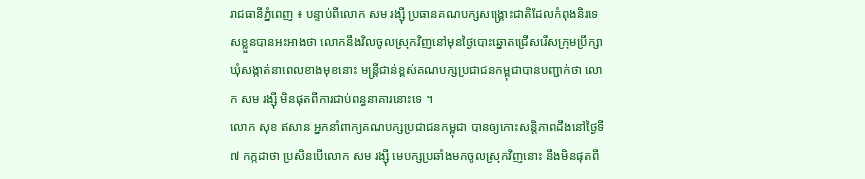រាជធានីភ្នំពេញ ៖ បន្ទាប់ពីលោក សម រង្ស៊ី ប្រធានគណបក្សសង្គ្រោះជាតិដែលកំពុងនិរទេសខ្លួនបានអះអាងថា លោកនឹងវិលចូលស្រុកវិញនៅមុនថ្ងៃបោះឆ្នោតជ្រើសរើសក្រុមប្រឹក្សា ឃុំសង្កាត់នាពេលខាងមុខនោះ មន្ត្រីជាន់ខ្ពស់គណបក្សប្រជាជនកម្ពុជាបានបញ្ជាក់ថា លោក សម រង្ស៊ី មិនផុតពីការជាប់ពន្ធនាគារនោះទេ ។
លោក សុខ ឥសាន អ្នកនាំពាក្យគណបក្សប្រជាជនកម្ពុជា បានឲ្យកោះសន្តិភាពដឹងនៅថ្ងៃទី៧ កក្កដាថា ប្រសិនបើលោក សម រង្ស៊ី មេបក្សប្រឆាំងមកចូលស្រុកវិញនោះ នឹងមិនផុតពី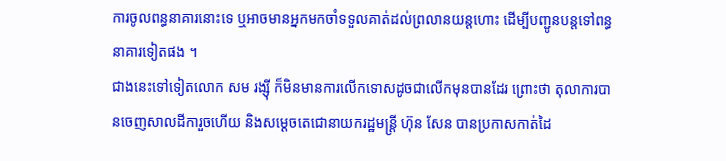ការចូលពន្ធនាគារនោះទេ ឬអាចមានអ្នកមកចាំទទួលគាត់ដល់ព្រលានយន្តហោះ ដើម្បីបញ្ជូនបន្តទៅពន្ធនាគារទៀតផង ។
ជាងនេះទៅទៀតលោក សម រង្ស៊ី ក៏មិនមានការលើកទោសដូចជាលើកមុនបានដែរ ព្រោះថា តុលាការបានចេញសាលដីការួចហើយ និងសម្តេចតេជោនាយករដ្ឋមន្ត្រី ហ៊ុន សែន បានប្រកាសកាត់ដៃ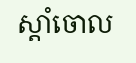ស្តាំចោល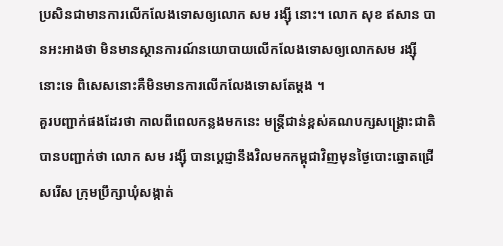ប្រសិនជាមានការលើកលែងទោសឲ្យលោក សម រង្ស៊ី នោះ។ លោក សុខ ឥសាន បានអះអាងថា មិនមានស្ថានការណ៍នយោបាយលើកលែងទោសឲ្យលោកសម រង្ស៊ី នោះទេ ពិសេសនោះគឺមិនមានការលើកលែងទោសតែម្តង ។
គួរបញ្ជាក់ផងដែរថា កាលពីពេលកន្លងមកនេះ មន្ត្រីជាន់ខ្ពស់គណបក្សសង្គ្រោះជាតិ បានបញ្ជាក់ថា លោក សម រង្ស៊ី បានប្តេជ្ញានឹងវិលមកកម្ពុជាវិញមុនថ្ងៃបោះឆ្នោតជ្រើសរើស ក្រុមប្រឹក្សាឃុំសង្កាត់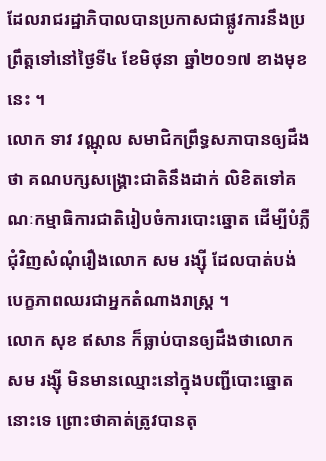ដែលរាជរដ្ឋាភិបាលបានប្រកាសជាផ្លូវការនឹងប្រព្រឹត្តទៅនៅថ្ងៃទី៤ ខែមិថុនា ឆ្នាំ២០១៧ ខាងមុខនេះ ។
លោក ទាវ វណ្ណុល សមាជិកព្រឹទ្ធសភាបានឲ្យដឹងថា គណបក្សសង្គ្រោះជាតិនឹងដាក់ លិខិតទៅគណៈកម្មាធិការជាតិរៀបចំការបោះឆ្នោត ដើម្បីបំភ្លឺជុំវិញសំណុំរឿងលោក សម រង្ស៊ី ដែលបាត់បង់បេក្ខភាពឈរជាអ្នកតំណាងរាស្ត្រ ។
លោក សុខ ឥសាន ក៏ធ្លាប់បានឲ្យដឹងថាលោក សម រង្ស៊ី មិនមានឈ្មោះនៅក្នុងបញ្ជីបោះឆ្នោតនោះទេ ព្រោះថាគាត់ត្រូវបានតុ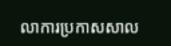លាការប្រកាសសាល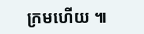ក្រមហើយ ៕